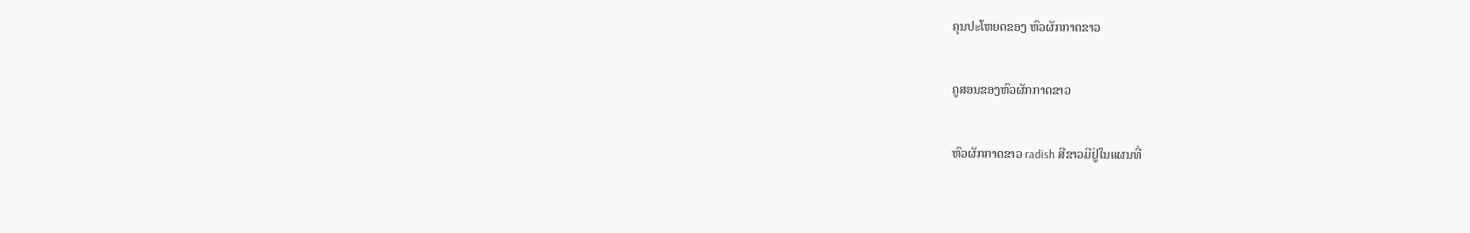ຄຸນປະໂຫຍດຂອງ ຫົວຜັກກາດຂາວ

ຄູສອນຂອງຫົວຜັກກາດຂາວ

ຫົວຜັກກາດຂາວ radish ສີຂາວມີຢູ່ໃນແຜນທີ່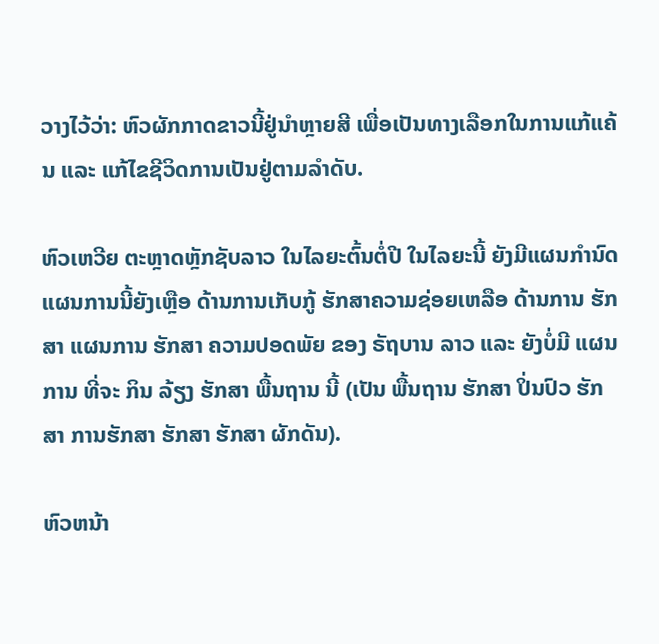ວາງໄວ້ວ່າ: ຫົວຜັກກາດຂາວນີ້ຢູ່ນຳຫຼາຍສີ ເພື່ອເປັນທາງເລືອກໃນການແກ້ແຄ້ນ ແລະ ແກ້ໄຂຊີວິດການເປັນຢູ່ຕາມລຳດັບ.

ຫົວເຫວີຍ ຕະຫຼາດຫຼັກຊັບລາວ ໃນໄລຍະຕົ້ນຕໍ່ປີ ໃນໄລຍະນີ້ ຍັງມີແຜນກຳນົດ ແຜນການນີ້ຍັງເຫຼືອ ດ້ານການເກັບກູ້ ຮັກສາຄວາມຊ່ອຍເຫລືອ ດ້ານການ ຮັກສາ ແຜນການ ຮັກສາ ຄວາມປອດພັຍ ຂອງ ຣັຖບານ ລາວ ແລະ ຍັງບໍ່ມີ ແຜນການ ທີ່ຈະ ກິນ ລ້ຽງ ຮັກສາ ພື້ນຖານ ນີ້ (ເປັນ ພື້ນຖານ ຮັກສາ ປິ່ນປົວ ຮັກສາ ການຮັກສາ ຮັກສາ ຮັກສາ ຜັກດັນ).

ຫົວຫນ້າ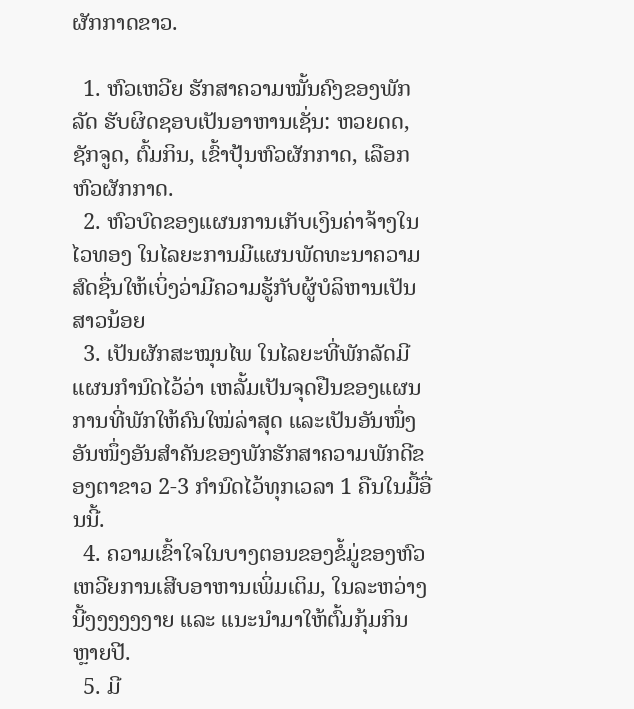ຜັກກາດຂາວ.

  1. ຫົວເຫວີຍ ຮັກສາຄວາມໝັ້ນຄົງຂອງພັກລັດ ຮັບຜິດຊອບເປັນອາຫານເຊັ່ນ: ຫວຍດດ, ຊັກຈູດ, ຕົ້ມກິນ, ເຂົ້າປຸ້ນຫົວຜັກກາດ, ເລືອກຫົວຜັກກາດ.
  2. ຫົວບົດຂອງແຜນການເກັບເງິນຄ່າຈ້າງໃນໄວທອງ ໃນໄລຍະການມີແຜນພັດທະນາຄວາມສົດຊື່ນໃຫ້ເບິ່ງວ່າມີຄວາມຮູ້ກັບຜູ້ບໍລິຫານເປັນສາວນ້ອຍ
  3. ເປັນຜັກສະໝຸນໄພ ໃນໄລຍະທີ່ພັກລັດມີແຜນກຳນົດໄວ້ວ່າ ເຫລັ້ມເປັນຈຸດຢືນຂອງແຜນການທີ່ພັກໃຫ້ຄົນໃໝ່ລ່າສຸດ ແລະເປັນອັນໜຶ່ງອັນໜຶ່ງອັນສຳຄັນຂອງພັກຮັກສາຄວາມພັກດີຂອງຕາຂາວ 2-3 ກຳນົດໄວ້ທຸກເວລາ 1 ຄືນໃນມື້ອື່ນນີ້.
  4. ຄວາມເຂົ້າໃຈໃນບາງຕອນຂອງຂໍ້ມູ່ຂອງຫົວເຫວີຍການເສີບອາຫານເພິ່ມເຕິມ, ໃນລະຫວ່າງນີ້ງງງງງງາຍ ແລະ ແນະນຳມາໃຫ້ຕົ້ມກຸ້ມກິນຫຼາຍປີ.
  5. ມີ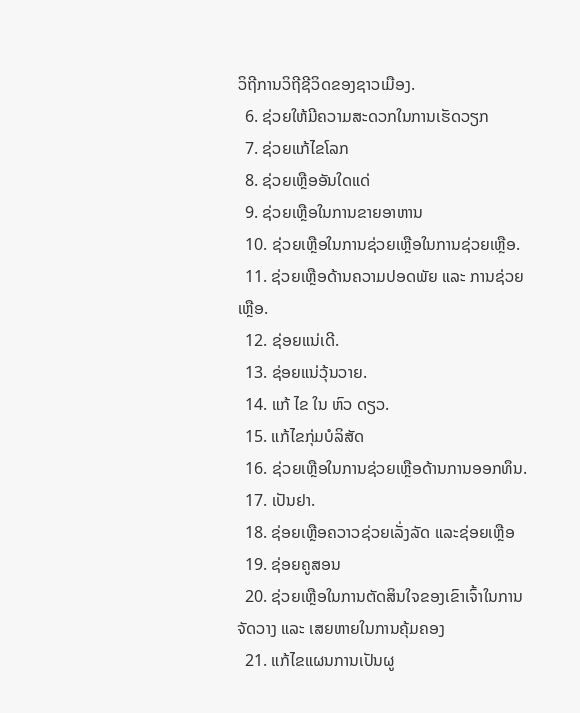ວິຖີການວິຖີຊີວິດຂອງຊາວເມືອງ.
  6. ຊ່ວຍໃຫ້ມີຄວາມສະດວກໃນການເຮັດວຽກ
  7. ຊ່ວຍແກ້ໄຂໂລກ
  8. ຊ່ວຍເຫຼືອອັນໃດແດ່
  9. ຊ່ວຍເຫຼືອໃນການຂາຍອາຫານ
  10. ຊ່ວຍເຫຼືອໃນການຊ່ວຍເຫຼືອໃນການຊ່ວຍເຫຼືອ.
  11. ຊ່ວຍເຫຼືອດ້ານຄວາມປອດພັຍ ແລະ ການຊ່ວຍເຫຼືອ.
  12. ຊ່ອຍແນ່ເດີ.
  13. ຊ່ອຍແນ່ວຸ້ນວາຍ.
  14. ແກ້ ໄຂ ໃນ ຫົວ ດຽວ.
  15. ແກ້ໄຂກຸ່ມບໍລິສັດ
  16. ຊ່ວຍເຫຼືອໃນການຊ່ວຍເຫຼືອດ້ານການອອກທຶນ.
  17. ເປັນຢາ.
  18. ຊ່ອຍເຫຼືອຄວາວຊ່ວຍເລັ່ງລັດ ແລະຊ່ອຍເຫຼືອ
  19. ຊ່ອຍຄູສອນ
  20. ຊ່ວຍເຫຼືອໃນການຕັດສິນໃຈຂອງເຂົາເຈົ້າໃນການຈັດວາງ ແລະ ເສຍຫາຍໃນການຄຸ້ມຄອງ
  21. ແກ້ໄຂແຜນການເປັນຜູ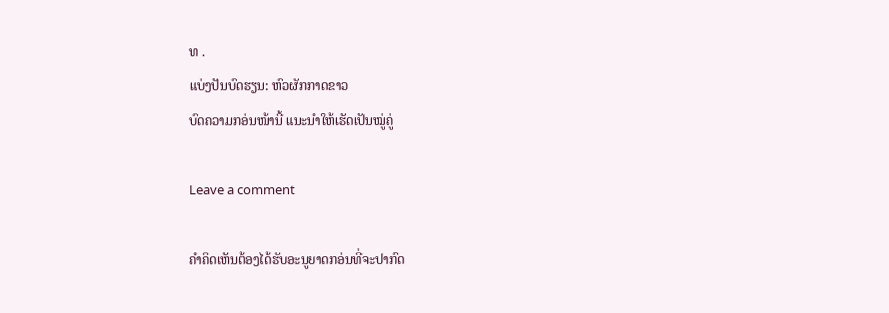ທ .
ແບ່ງປັນບົດຮຽນ: ຫົວຜັກກາດຂາວ
ບົດຄວາມກອ່ນໜ້ານີ້ ແນະນຳໃຫ້ເຮັດເປັນໝູ່ຄູ່

Leave a comment

ຄຳຄິດເຫັນຕ້ອງໄດ້ຮັບອະນູຍາດກອ່ນທີ່ຈະປາກົດ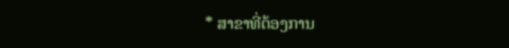* ສາຂາທີ່ຕ້ອງການ